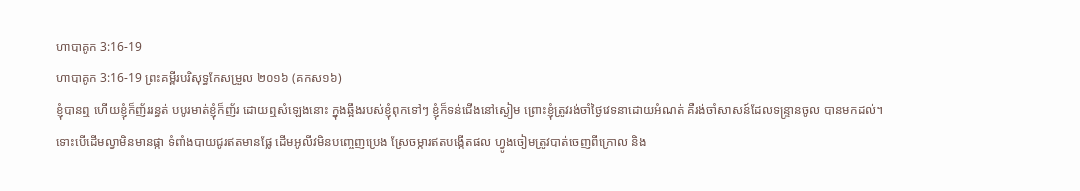ហាបាគូក 3:16-19
ហាបាគូក 3:16-19 ព្រះគម្ពីរបរិសុទ្ធកែសម្រួល ២០១៦ (គកស១៦)
ខ្ញុំបានឮ ហើយខ្ញុំក៏ញ័ររន្ធត់ បបូរមាត់ខ្ញុំក៏ញ័រ ដោយឮសំឡេងនោះ ក្នុងឆ្អឹងរបស់ខ្ញុំពុកទៅៗ ខ្ញុំក៏ទន់ជើងនៅស្ងៀម ព្រោះខ្ញុំត្រូវរង់ចាំថ្ងៃវេទនាដោយអំណត់ គឺរង់ចាំសាសន៍ដែលទន្ទ្រានចូល បានមកដល់។ ទោះបើដើមល្វាមិនមានផ្កា ទំពាំងបាយជូរឥតមានផ្លែ ដើមអូលីវមិនបញ្ចេញប្រេង ស្រែចម្ការឥតបង្កើតផល ហ្វូងចៀមត្រូវបាត់ចេញពីក្រោល និង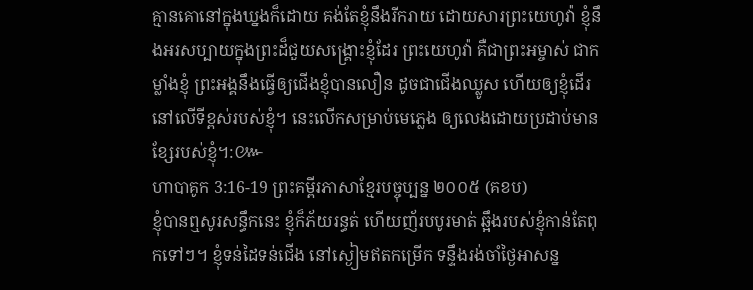គ្មានគោនៅក្នុងឃ្នងក៏ដោយ គង់តែខ្ញុំនឹងរីករាយ ដោយសារព្រះយេហូវ៉ា ខ្ញុំនឹងអរសប្បាយក្នុងព្រះដ៏ជួយសង្គ្រោះខ្ញុំដែរ ព្រះយេហូវ៉ា គឺជាព្រះអម្ចាស់ ជាកម្លាំងខ្ញុំ ព្រះអង្គនឹងធ្វើឲ្យជើងខ្ញុំបានលឿន ដូចជាជើងឈ្លូស ហើយឲ្យខ្ញុំដើរនៅលើទីខ្ពស់របស់ខ្ញុំ។ នេះលើកសម្រាប់មេភ្លេង ឲ្យលេងដោយប្រដាប់មានខ្សែរបស់ខ្ញុំ។:៚
ហាបាគូក 3:16-19 ព្រះគម្ពីរភាសាខ្មែរបច្ចុប្បន្ន ២០០៥ (គខប)
ខ្ញុំបានឮសូរសន្ធឹកនេះ ខ្ញុំក៏ភ័យរន្ធត់ ហើយញ័របបូរមាត់ ឆ្អឹងរបស់ខ្ញុំកាន់តែពុកទៅៗ។ ខ្ញុំទន់ដៃទន់ជើង នៅស្ងៀមឥតកម្រើក ទន្ទឹងរង់ចាំថ្ងៃអាសន្ន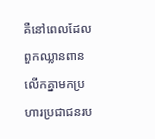គឺនៅពេលដែលពួកឈ្លានពាន លើកគ្នាមកប្រហារប្រជាជនរប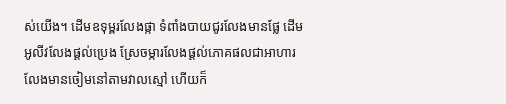ស់យើង។ ដើមឧទុម្ពរលែងផ្កា ទំពាំងបាយជូរលែងមានផ្លែ ដើមអូលីវលែងផ្ដល់ប្រេង ស្រែចម្ការលែងផ្ដល់ភោគផលជាអាហារ លែងមានចៀមនៅតាមវាលស្មៅ ហើយក៏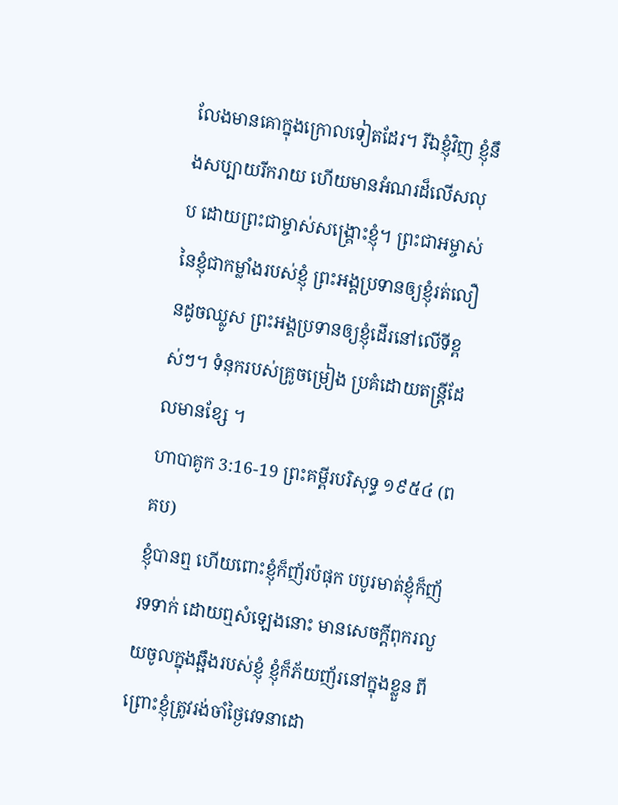លែងមានគោក្នុងក្រោលទៀតដែរ។ រីឯខ្ញុំវិញ ខ្ញុំនឹងសប្បាយរីករាយ ហើយមានអំណរដ៏លើសលុប ដោយព្រះជាម្ចាស់សង្គ្រោះខ្ញុំ។ ព្រះជាអម្ចាស់នៃខ្ញុំជាកម្លាំងរបស់ខ្ញុំ ព្រះអង្គប្រទានឲ្យខ្ញុំរត់លឿនដូចឈ្លូស ព្រះអង្គប្រទានឲ្យខ្ញុំដើរនៅលើទីខ្ពស់ៗ។ ទំនុករបស់គ្រូចម្រៀង ប្រគំដោយតន្ត្រីដែលមានខ្សែ ។
ហាបាគូក 3:16-19 ព្រះគម្ពីរបរិសុទ្ធ ១៩៥៤ (ពគប)
ខ្ញុំបានឮ ហើយពោះខ្ញុំក៏ញ័រប៉ផុក បបូរមាត់ខ្ញុំក៏ញ័រទទាក់ ដោយឮសំឡេងនោះ មានសេចក្ដីពុករលួយចូលក្នុងឆ្អឹងរបស់ខ្ញុំ ខ្ញុំក៏ភ័យញ័រនៅក្នុងខ្លួន ពីព្រោះខ្ញុំត្រូវរង់ចាំថ្ងៃវេទនាដោ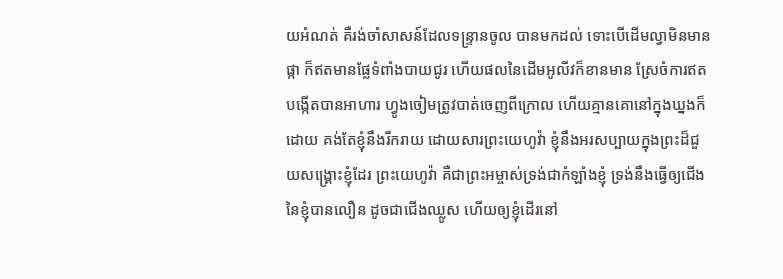យអំណត់ គឺរង់ចាំសាសន៍ដែលទន្ទ្រានចូល បានមកដល់ ទោះបើដើមល្វាមិនមានផ្កា ក៏ឥតមានផ្លែទំពាំងបាយជូរ ហើយផលនៃដើមអូលីវក៏ខានមាន ស្រែចំការឥតបង្កើតបានអាហារ ហ្វូងចៀមត្រូវបាត់ចេញពីក្រោល ហើយគ្មានគោនៅក្នុងឃ្នងក៏ដោយ គង់តែខ្ញុំនឹងរីករាយ ដោយសារព្រះយេហូវ៉ា ខ្ញុំនឹងអរសប្បាយក្នុងព្រះដ៏ជួយសង្គ្រោះខ្ញុំដែរ ព្រះយេហូវ៉ា គឺជាព្រះអម្ចាស់ទ្រង់ជាកំឡាំងខ្ញុំ ទ្រង់នឹងធ្វើឲ្យជើងនៃខ្ញុំបានលឿន ដូចជាជើងឈ្លូស ហើយឲ្យខ្ញុំដើរនៅ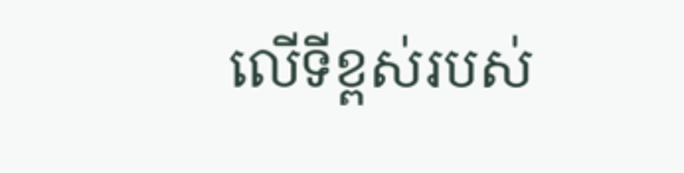លើទីខ្ពស់របស់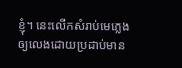ខ្ញុំ។ នេះលើកសំរាប់មេភ្លេង ឲ្យលេងដោយប្រដាប់មាន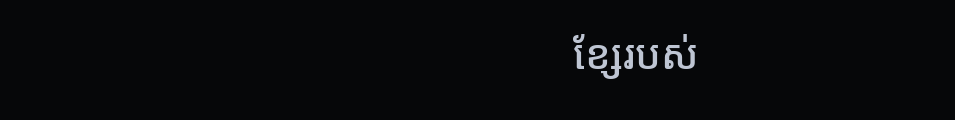ខ្សែរបស់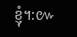ខ្ញុំ។:៚